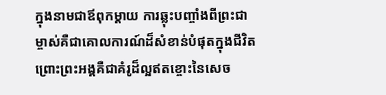ក្នុងនាមជាឪពុកម្តាយ ការឆ្លុះបញ្ចាំងពីព្រះជាម្ចាស់គឺជាគោលការណ៍ដ៏សំខាន់បំផុតក្នុងជីវិត ព្រោះព្រះអង្គគឺជាគំរូដ៏ល្អឥតខ្ចោះនៃសេច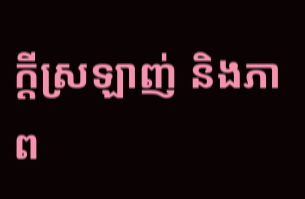ក្តីស្រឡាញ់ និងភាព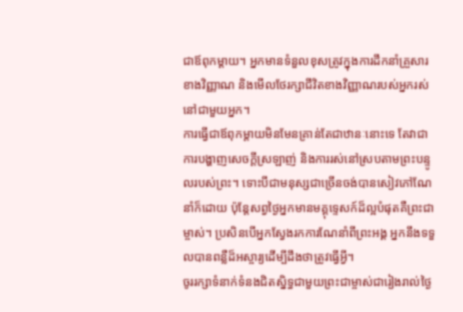ជាឪពុកម្តាយ។ អ្នកមានទំនួលខុសត្រូវក្នុងការដឹកនាំគ្រួសារខាងវិញ្ញាណ និងមើលថែរក្សាជីវិតខាងវិញ្ញាណរបស់អ្នករស់នៅជាមួយអ្នក។
ការធ្វើជាឪពុកម្តាយមិនមែនគ្រាន់តែជាឋានៈនោះទេ តែវាជាការបង្ហាញសេចក្តីស្រឡាញ់ និងការរស់នៅស្របតាមព្រះបន្ទូលរបស់ព្រះ។ ទោះបីជាមនុស្សជាច្រើនចង់បានសៀវភៅណែនាំក៏ដោយ ប៉ុន្តែសព្វថ្ងៃអ្នកមានមគ្គុទ្ទេសក៍ដ៏ល្អបំផុតគឺព្រះជាម្ចាស់។ ប្រសិនបើអ្នកស្វែងរកការណែនាំពីព្រះអង្គ អ្នកនឹងទទួលបានពន្លឺដ៏អស្ចារ្យដើម្បីដឹងថាត្រូវធ្វើអ្វី។
ចូររក្សាទំនាក់ទំនងជិតស្និទ្ធជាមួយព្រះជាម្ចាស់ជារៀងរាល់ថ្ងៃ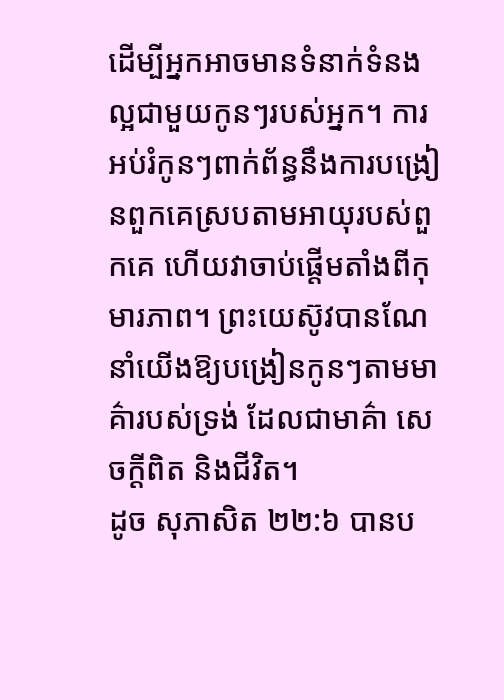ដើម្បីអ្នកអាចមានទំនាក់ទំនងល្អជាមួយកូនៗរបស់អ្នក។ ការអប់រំកូនៗពាក់ព័ន្ធនឹងការបង្រៀនពួកគេស្របតាមអាយុរបស់ពួកគេ ហើយវាចាប់ផ្តើមតាំងពីកុមារភាព។ ព្រះយេស៊ូវបានណែនាំយើងឱ្យបង្រៀនកូនៗតាមមាគ៌ារបស់ទ្រង់ ដែលជាមាគ៌ា សេចក្តីពិត និងជីវិត។
ដូច សុភាសិត ២២:៦ បានប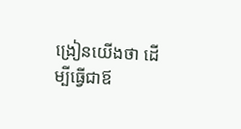ង្រៀនយើងថា ដើម្បីធ្វើជាឪ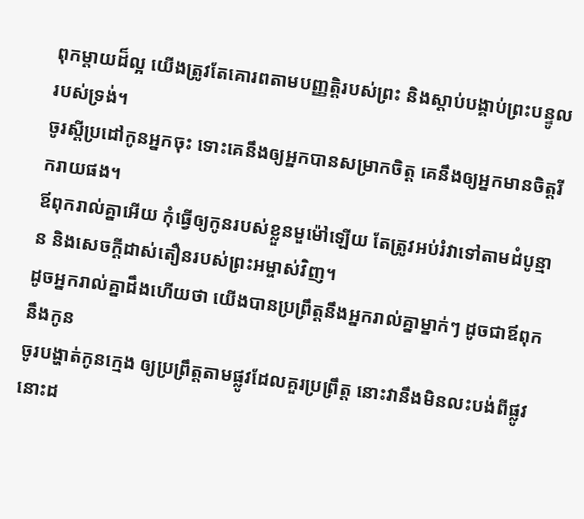ពុកម្តាយដ៏ល្អ យើងត្រូវតែគោរពតាមបញ្ញត្តិរបស់ព្រះ និងស្តាប់បង្គាប់ព្រះបន្ទូលរបស់ទ្រង់។
ចូរស្តីប្រដៅកូនអ្នកចុះ ទោះគេនឹងឲ្យអ្នកបានសម្រាកចិត្ត គេនឹងឲ្យអ្នកមានចិត្តរីករាយផង។
ឪពុករាល់គ្នាអើយ កុំធ្វើឲ្យកូនរបស់ខ្លួនមួម៉ៅឡើយ តែត្រូវអប់រំវាទៅតាមដំបូន្មាន និងសេចក្តីដាស់តឿនរបស់ព្រះអម្ចាស់វិញ។
ដូចអ្នករាល់គ្នាដឹងហើយថា យើងបានប្រព្រឹត្តនឹងអ្នករាល់គ្នាម្នាក់ៗ ដូចជាឪពុកនឹងកូន
ចូរបង្ហាត់កូនក្មេង ឲ្យប្រព្រឹត្តតាមផ្លូវដែលគួរប្រព្រឹត្ត នោះវានឹងមិនលះបង់ពីផ្លូវនោះដ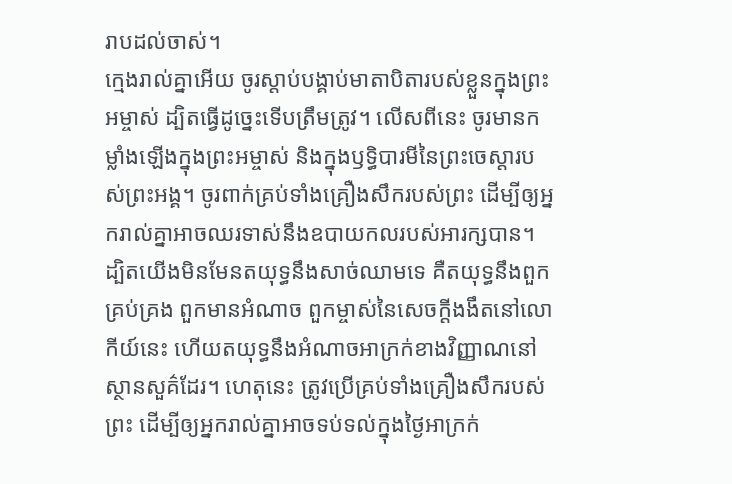រាបដល់ចាស់។
ក្មេងរាល់គ្នាអើយ ចូរស្តាប់បង្គាប់មាតាបិតារបស់ខ្លួនក្នុងព្រះអម្ចាស់ ដ្បិតធ្វើដូច្នេះទើបត្រឹមត្រូវ។ លើសពីនេះ ចូរមានកម្លាំងឡើងក្នុងព្រះអម្ចាស់ និងក្នុងឫទ្ធិបារមីនៃព្រះចេស្តារបស់ព្រះអង្គ។ ចូរពាក់គ្រប់ទាំងគ្រឿងសឹករបស់ព្រះ ដើម្បីឲ្យអ្នករាល់គ្នាអាចឈរទាស់នឹងឧបាយកលរបស់អារក្សបាន។ ដ្បិតយើងមិនមែនតយុទ្ធនឹងសាច់ឈាមទេ គឺតយុទ្ធនឹងពួកគ្រប់គ្រង ពួកមានអំណាច ពួកម្ចាស់នៃសេចក្តីងងឹតនៅលោកីយ៍នេះ ហើយតយុទ្ធនឹងអំណាចអាក្រក់ខាងវិញ្ញាណនៅស្ថានសួគ៌ដែរ។ ហេតុនេះ ត្រូវប្រើគ្រប់ទាំងគ្រឿងសឹករបស់ព្រះ ដើម្បីឲ្យអ្នករាល់គ្នាអាចទប់ទល់ក្នុងថ្ងៃអាក្រក់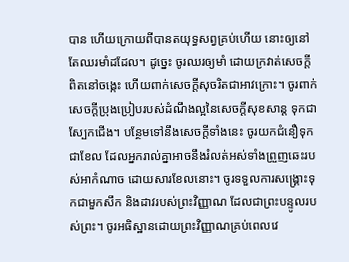បាន ហើយក្រោយពីបានតយុទ្ធសព្វគ្រប់ហើយ នោះឲ្យនៅតែឈរមាំដដែល។ ដូច្នេះ ចូរឈរឲ្យមាំ ដោយក្រវាត់សេចក្តីពិតនៅចង្កេះ ហើយពាក់សេចក្តីសុចរិតជាអាវក្រោះ។ ចូរពាក់សេចក្ដីប្រុងប្រៀបរបស់ដំណឹងល្អនៃសេចក្តីសុខសាន្ត ទុកជាស្បែកជើង។ បន្ថែមទៅនឹងសេចក្ដីទាំងនេះ ចូរយកជំនឿទុកជាខែល ដែលអ្នករាល់គ្នាអាចនឹងរំលត់អស់ទាំងព្រួញឆេះរបស់អាកំណាច ដោយសារខែលនោះ។ ចូរទទួលការសង្គ្រោះទុកជាមួកសឹក និងដាវរបស់ព្រះវិញ្ញាណ ដែលជាព្រះបន្ទូលរបស់ព្រះ។ ចូរអធិស្ឋានដោយព្រះវិញ្ញាណគ្រប់ពេលវេ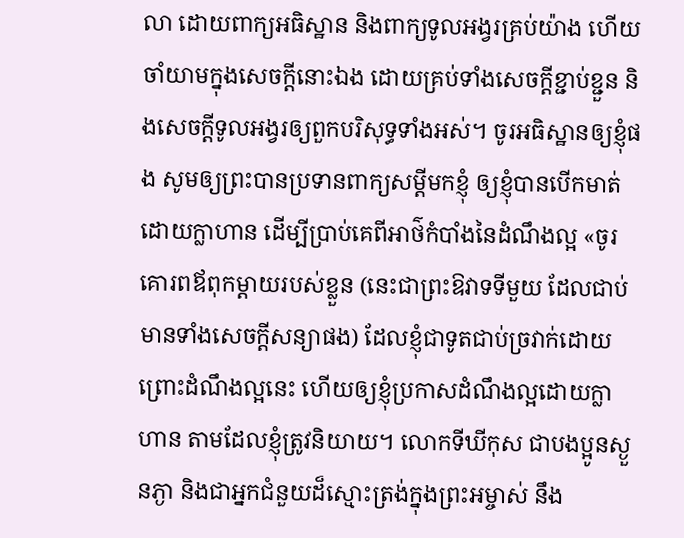លា ដោយពាក្យអធិស្ឋាន និងពាក្យទូលអង្វរគ្រប់យ៉ាង ហើយចាំយាមក្នុងសេចក្តីនោះឯង ដោយគ្រប់ទាំងសេចក្តីខ្ជាប់ខ្ជួន និងសេចក្តីទូលអង្វរឲ្យពួកបរិសុទ្ធទាំងអស់។ ចូរអធិស្ឋានឲ្យខ្ញុំផង សូមឲ្យព្រះបានប្រទានពាក្យសម្ដីមកខ្ញុំ ឲ្យខ្ញុំបានបើកមាត់ដោយក្លាហាន ដើម្បីប្រាប់គេពីអាថ៌កំបាំងនៃដំណឹងល្អ «ចូរគោរពឪពុកម្ដាយរបស់ខ្លួន (នេះជាព្រះឱវាទទីមួយ ដែលជាប់មានទាំងសេចក្តីសន្យាផង) ដែលខ្ញុំជាទូតជាប់ច្រវាក់ដោយព្រោះដំណឹងល្អនេះ ហើយឲ្យខ្ញុំប្រកាសដំណឹងល្អដោយក្លាហាន តាមដែលខ្ញុំត្រូវនិយាយ។ លោកទីឃីកុស ជាបងប្អូនស្ងួនភ្ងា និងជាអ្នកជំនួយដ៏ស្មោះត្រង់ក្នុងព្រះអម្ចាស់ នឹង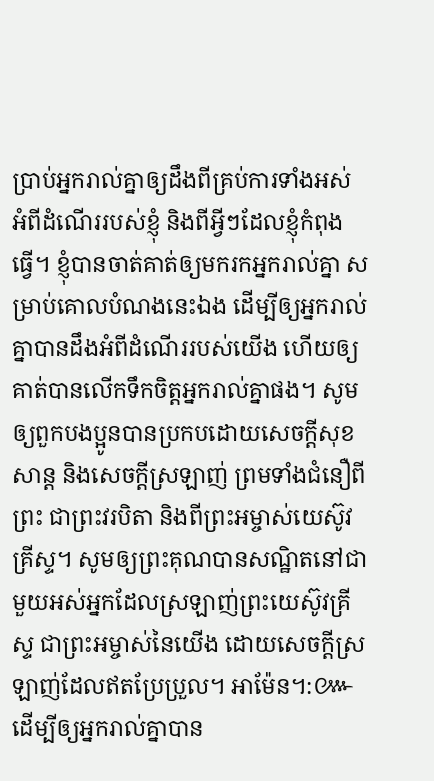ប្រាប់អ្នករាល់គ្នាឲ្យដឹងពីគ្រប់ការទាំងអស់ អំពីដំណើររបស់ខ្ញុំ និងពីអ្វីៗដែលខ្ញុំកំពុងធ្វើ។ ខ្ញុំបានចាត់គាត់ឲ្យមករកអ្នករាល់គ្នា សម្រាប់គោលបំណងនេះឯង ដើម្បីឲ្យអ្នករាល់គ្នាបានដឹងអំពីដំណើររបស់យើង ហើយឲ្យគាត់បានលើកទឹកចិត្តអ្នករាល់គ្នាផង។ សូមឲ្យពួកបងប្អូនបានប្រកបដោយសេចក្តីសុខសាន្ត និងសេចក្តីស្រឡាញ់ ព្រមទាំងជំនឿពីព្រះ ជាព្រះវរបិតា និងពីព្រះអម្ចាស់យេស៊ូវគ្រីស្ទ។ សូមឲ្យព្រះគុណបានសណ្ឋិតនៅជាមួយអស់អ្នកដែលស្រឡាញ់ព្រះយេស៊ូវគ្រីស្ទ ជាព្រះអម្ចាស់នៃយើង ដោយសេចក្ដីស្រឡាញ់ដែលឥតប្រែប្រួល។ អាម៉ែន។:៚ ដើម្បីឲ្យអ្នករាល់គ្នាបាន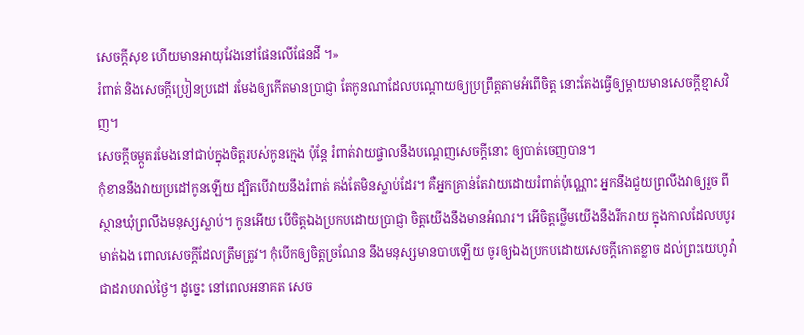សេចក្តីសុខ ហើយមានអាយុវែងនៅផែនលើផែនដី ។»
រំពាត់ និងសេចក្ដីប្រៀនប្រដៅ រមែងឲ្យកើតមានប្រាជ្ញា តែកូនណាដែលបណ្តោយឲ្យប្រព្រឹត្តតាមអំពើចិត្ត នោះតែងធ្វើឲ្យម្តាយមានសេចក្ដីខ្មាសវិញ។
សេចក្ដីចម្កួតរមែងនៅជាប់ក្នុងចិត្តរបស់កូនក្មេង ប៉ុន្តែ រំពាត់វាយផ្ចាលនឹងបណ្តេញសេចក្ដីនោះ ឲ្យបាត់ចេញបាន។
កុំខាននឹងវាយប្រដៅកូនឡើយ ដ្បិតបើវាយនឹងរំពាត់ គង់តែមិនស្លាប់ដែរ។ គឺអ្នកគ្រាន់តែវាយដោយរំពាត់ប៉ុណ្ណោះ អ្នកនឹងជួយព្រលឹងវាឲ្យរួច ពីស្ថានឃុំព្រលឹងមនុស្សស្លាប់។ កូនអើយ បើចិត្តឯងប្រកបដោយប្រាជ្ញា ចិត្តយើងនឹងមានអំណរ។ អើចិត្តថ្លើមយើងនឹងរីករាយ ក្នុងកាលដែលបបូរមាត់ឯង ពោលសេចក្ដីដែលត្រឹមត្រូវ។ កុំបើកឲ្យចិត្តច្រណែន នឹងមនុស្សមានបាបឡើយ ចូរឲ្យឯងប្រកបដោយសេចក្ដីកោតខ្លាច ដល់ព្រះយេហូវ៉ាជាដរាបរាល់ថ្ងៃ។ ដូច្នេះ នៅពេលអនាគត សេច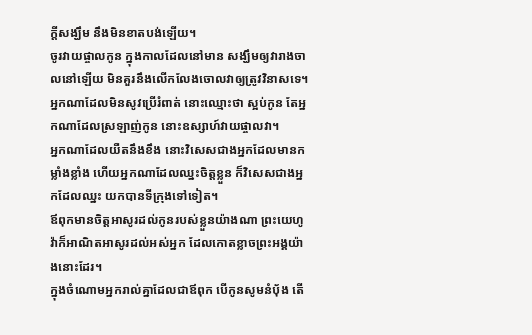ក្ដីសង្ឃឹម នឹងមិនខាតបង់ឡើយ។
ចូរវាយផ្ចាលកូន ក្នុងកាលដែលនៅមាន សង្ឃឹមឲ្យវារាងចាលនៅឡើយ មិនគួរនឹងលើកលែងចោលវាឲ្យត្រូវវិនាសទេ។
អ្នកណាដែលមិនសូវប្រើរំពាត់ នោះឈ្មោះថា ស្អប់កូន តែអ្នកណាដែលស្រឡាញ់កូន នោះឧស្សាហ៍វាយផ្ចាលវា។
អ្នកណាដែលយឺតនឹងខឹង នោះវិសេសជាងអ្នកដែលមានកម្លាំងខ្លាំង ហើយអ្នកណាដែលឈ្នះចិត្តខ្លួន ក៏វិសេសជាងអ្នកដែលឈ្នះ យកបានទីក្រុងទៅទៀត។
ឪពុកមានចិត្តអាសូរដល់កូនរបស់ខ្លួនយ៉ាងណា ព្រះយេហូវ៉ាក៏អាណិតអាសូរដល់អស់អ្នក ដែលកោតខ្លាចព្រះអង្គយ៉ាងនោះដែរ។
ក្នុងចំណោមអ្នករាល់គ្នាដែលជាឪពុក បើកូនសូមនំបុ័ង តើ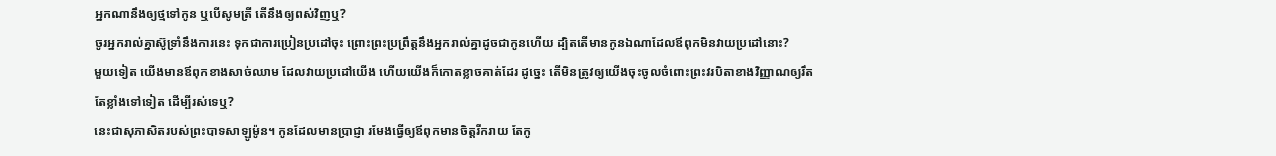អ្នកណានឹងឲ្យថ្មទៅកូន ឬបើសូមត្រី តើនឹងឲ្យពស់វិញឬ?
ចូរអ្នករាល់គ្នាស៊ូទ្រាំនឹងការនេះ ទុកជាការប្រៀនប្រដៅចុះ ព្រោះព្រះប្រព្រឹត្តនឹងអ្នករាល់គ្នាដូចជាកូនហើយ ដ្បិតតើមានកូនឯណាដែលឪពុកមិនវាយប្រដៅនោះ?
មួយទៀត យើងមានឪពុកខាងសាច់ឈាម ដែលវាយប្រដៅយើង ហើយយើងក៏កោតខ្លាចគាត់ដែរ ដូច្នេះ តើមិនត្រូវឲ្យយើងចុះចូលចំពោះព្រះវរបិតាខាងវិញ្ញាណឲ្យរឹតតែខ្លាំងទៅទៀត ដើម្បីរស់ទេឬ?
នេះជាសុភាសិតរបស់ព្រះបាទសាឡូម៉ូន។ កូនដែលមានប្រាជ្ញា រមែងធ្វើឲ្យឪពុកមានចិត្តរីករាយ តែកូ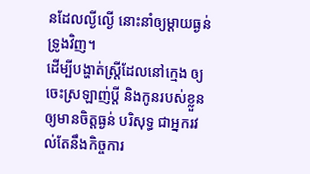នដែលល្ងីល្ងើ នោះនាំឲ្យម្តាយធ្ងន់ទ្រូងវិញ។
ដើម្បីបង្ហាត់ស្ត្រីដែលនៅក្មេង ឲ្យចេះស្រឡាញ់ប្តី និងកូនរបស់ខ្លួន ឲ្យមានចិត្តធ្ងន់ បរិសុទ្ធ ជាអ្នករវល់តែនឹងកិច្ចការ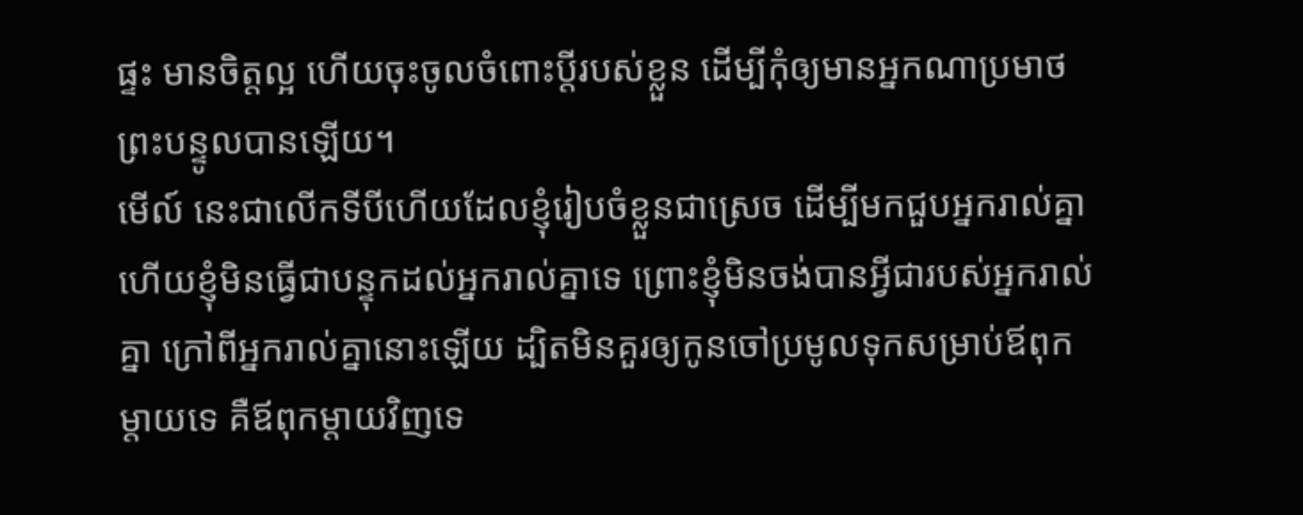ផ្ទះ មានចិត្តល្អ ហើយចុះចូលចំពោះប្តីរបស់ខ្លួន ដើម្បីកុំឲ្យមានអ្នកណាប្រមាថព្រះបន្ទូលបានឡើយ។
មើល៍ នេះជាលើកទីបីហើយដែលខ្ញុំរៀបចំខ្លួនជាស្រេច ដើម្បីមកជួបអ្នករាល់គ្នា ហើយខ្ញុំមិនធ្វើជាបន្ទុកដល់អ្នករាល់គ្នាទេ ព្រោះខ្ញុំមិនចង់បានអ្វីជារបស់អ្នករាល់គ្នា ក្រៅពីអ្នករាល់គ្នានោះឡើយ ដ្បិតមិនគួរឲ្យកូនចៅប្រមូលទុកសម្រាប់ឪពុកម្តាយទេ គឺឪពុកម្តាយវិញទេ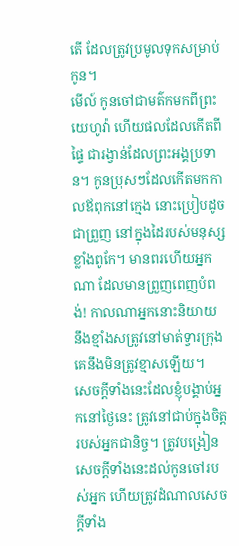តើ ដែលត្រូវប្រមូលទុកសម្រាប់កូន។
មើល៍ កូនចៅជាមត៌កមកពីព្រះយេហូវ៉ា ហើយផលដែលកើតពីផ្ទៃ ជារង្វាន់ដែលព្រះអង្គប្រទាន។ កូនប្រុសៗដែលកើតមកកាលឪពុកនៅក្មេង នោះប្រៀបដូចជាព្រួញ នៅក្នុងដៃរបស់មនុស្សខ្លាំងពូកែ។ មានពរហើយអ្នកណា ដែលមានព្រួញពេញបំពង់! កាលណាអ្នកនោះនិយាយ នឹងខ្មាំងសត្រូវនៅមាត់ទ្វារក្រុង គេនឹងមិនត្រូវខ្មាសឡើយ។
សេចក្ដីទាំងនេះដែលខ្ញុំបង្គាប់អ្នកនៅថ្ងៃនេះ ត្រូវនៅជាប់ក្នុងចិត្តរបស់អ្នកជានិច្ច។ ត្រូវបង្រៀនសេចក្ដីទាំងនេះដល់កូនចៅរបស់អ្នក ហើយត្រូវដំណាលសេចក្ដីទាំង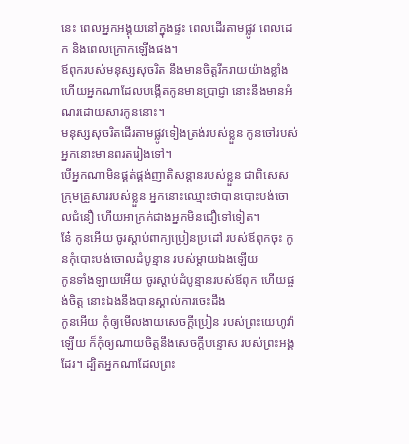នេះ ពេលអ្នកអង្គុយនៅក្នុងផ្ទះ ពេលដើរតាមផ្លូវ ពេលដេក និងពេលក្រោកឡើងផង។
ឪពុករបស់មនុស្សសុចរិត នឹងមានចិត្តរីករាយយ៉ាងខ្លាំង ហើយអ្នកណាដែលបង្កើតកូនមានប្រាជ្ញា នោះនឹងមានអំណរដោយសារកូននោះ។
មនុស្សសុចរិតដើរតាមផ្លូវទៀងត្រង់របស់ខ្លួន កូនចៅរបស់អ្នកនោះមានពរតរៀងទៅ។
បើអ្នកណាមិនផ្គត់ផ្គង់ញាតិសន្តានរបស់ខ្លួន ជាពិសេសក្រុមគ្រួសាររបស់ខ្លួន អ្នកនោះឈ្មោះថាបានបោះបង់ចោលជំនឿ ហើយអាក្រក់ជាងអ្នកមិនជឿទៅទៀត។
នែ៎ កូនអើយ ចូរស្តាប់ពាក្យប្រៀនប្រដៅ របស់ឪពុកចុះ កូនកុំបោះបង់ចោលដំបូន្មាន របស់ម្តាយឯងឡើយ
កូនទាំងឡាយអើយ ចូរស្តាប់ដំបូន្មានរបស់ឪពុក ហើយផ្ចង់ចិត្ត នោះឯងនឹងបានស្គាល់ការចេះដឹង
កូនអើយ កុំឲ្យមើលងាយសេចក្ដីប្រៀន របស់ព្រះយេហូវ៉ាឡើយ ក៏កុំឲ្យណាយចិត្តនឹងសេចក្ដីបន្ទោស របស់ព្រះអង្គដែរ។ ដ្បិតអ្នកណាដែលព្រះ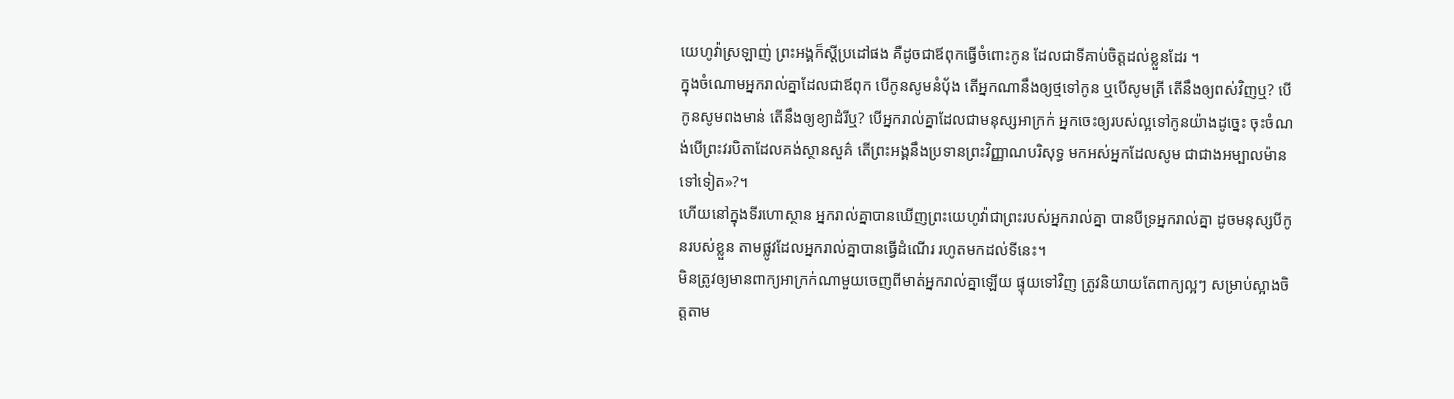យេហូវ៉ាស្រឡាញ់ ព្រះអង្គក៏ស្តីប្រដៅផង គឺដូចជាឪពុកធ្វើចំពោះកូន ដែលជាទីគាប់ចិត្តដល់ខ្លួនដែរ ។
ក្នុងចំណោមអ្នករាល់គ្នាដែលជាឪពុក បើកូនសូមនំបុ័ង តើអ្នកណានឹងឲ្យថ្មទៅកូន ឬបើសូមត្រី តើនឹងឲ្យពស់វិញឬ? បើកូនសូមពងមាន់ តើនឹងឲ្យខ្យាដំរីឬ? បើអ្នករាល់គ្នាដែលជាមនុស្សអាក្រក់ អ្នកចេះឲ្យរបស់ល្អទៅកូនយ៉ាងដូច្នេះ ចុះចំណង់បើព្រះវរបិតាដែលគង់ស្ថានសួគ៌ តើព្រះអង្គនឹងប្រទានព្រះវិញ្ញាណបរិសុទ្ធ មកអស់អ្នកដែលសូម ជាជាងអម្បាលម៉ានទៅទៀត»?។
ហើយនៅក្នុងទីរហោស្ថាន អ្នករាល់គ្នាបានឃើញព្រះយេហូវ៉ាជាព្រះរបស់អ្នករាល់គ្នា បានបីទ្រអ្នករាល់គ្នា ដូចមនុស្សបីកូនរបស់ខ្លួន តាមផ្លូវដែលអ្នករាល់គ្នាបានធ្វើដំណើរ រហូតមកដល់ទីនេះ។
មិនត្រូវឲ្យមានពាក្យអាក្រក់ណាមួយចេញពីមាត់អ្នករាល់គ្នាឡើយ ផ្ទុយទៅវិញ ត្រូវនិយាយតែពាក្យល្អៗ សម្រាប់ស្អាងចិត្តតាម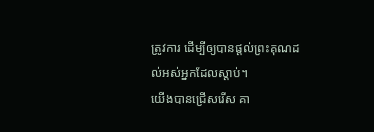ត្រូវការ ដើម្បីឲ្យបានផ្តល់ព្រះគុណដល់អស់អ្នកដែលស្តាប់។
យើងបានជ្រើសរើស គា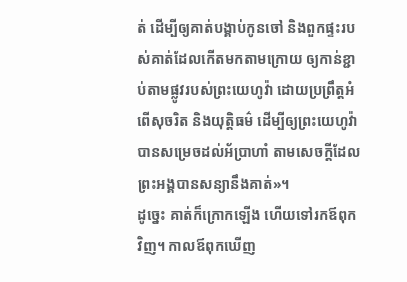ត់ ដើម្បីឲ្យគាត់បង្គាប់កូនចៅ និងពួកផ្ទះរបស់គាត់ដែលកើតមកតាមក្រោយ ឲ្យកាន់ខ្ជាប់តាមផ្លូវរបស់ព្រះយេហូវ៉ា ដោយប្រព្រឹត្តអំពើសុចរិត និងយុត្តិធម៌ ដើម្បីឲ្យព្រះយេហូវ៉ាបានសម្រេចដល់អ័ប្រាហាំ តាមសេចក្ដីដែលព្រះអង្គបានសន្យានឹងគាត់»។
ដូច្នេះ គាត់ក៏ក្រោកឡើង ហើយទៅរកឪពុកវិញ។ កាលឪពុកឃើញ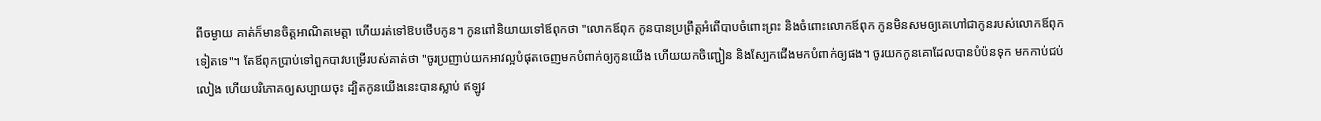ពីចម្ងាយ គាត់ក៏មានចិត្តអាណិតមេត្តា ហើយរត់ទៅឱបថើបកូន។ កូនពៅនិយាយទៅឪពុកថា "លោកឪពុក កូនបានប្រព្រឹត្តអំពើបាបចំពោះព្រះ និងចំពោះលោកឪពុក កូនមិនសមឲ្យគេហៅជាកូនរបស់លោកឪពុកទៀតទេ"។ តែឪពុកប្រាប់ទៅពួកបាវបម្រើរបស់គាត់ថា "ចូរប្រញាប់យកអាវល្អបំផុតចេញមកបំពាក់ឲ្យកូនយើង ហើយយកចិញ្ជៀន និងស្បែកជើងមកបំពាក់ឲ្យផង។ ចូរយកកូនគោដែលបានបំប៉នទុក មកកាប់ជប់លៀង ហើយបរិភោគឲ្យសប្បាយចុះ ដ្បិតកូនយើងនេះបានស្លាប់ ឥឡូវ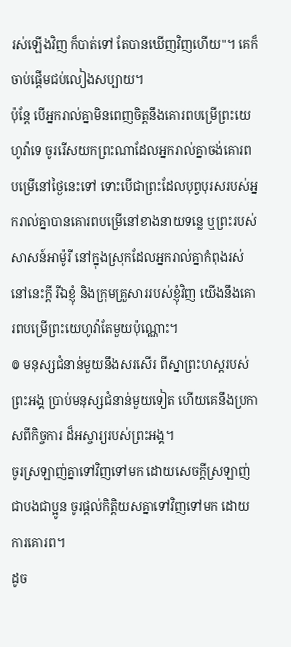រស់ឡើងវិញ ក៏បាត់ទៅ តែបានឃើញវិញហើយ"។ គេក៏ចាប់ផ្តើមជប់លៀងសប្បាយ។
ប៉ុន្ដែ បើអ្នករាល់គ្នាមិនពេញចិត្តនឹងគោរពបម្រើព្រះយេហូវ៉ាទេ ចូររើសយកព្រះណាដែលអ្នករាល់គ្នាចង់គោរពបម្រើនៅថ្ងៃនេះទៅ ទោះបើជាព្រះដែលបុព្វបុរសរបស់អ្នករាល់គ្នាបានគោរពបម្រើនៅខាងនាយទន្លេ ឬព្រះរបស់សាសន៍អាម៉ូរី នៅក្នុងស្រុកដែលអ្នករាល់គ្នាកំពុងរស់នៅនេះក្តី រីឯខ្ញុំ និងក្រុមគ្រួសាររបស់ខ្ញុំវិញ យើងនឹងគោរពបម្រើព្រះយេហូវ៉ាតែមួយប៉ុណ្ណោះ។
៙ មនុស្សជំនាន់មួយនឹងសរសើរ ពីស្នាព្រះហស្ដរបស់ព្រះអង្គ ប្រាប់មនុស្សជំនាន់មួយទៀត ហើយគេនឹងប្រកាសពីកិច្ចការ ដ៏អស្ចារ្យរបស់ព្រះអង្គ។
ចូរស្រឡាញ់គ្នាទៅវិញទៅមក ដោយសេចក្ដីស្រឡាញ់ជាបងជាប្អូន ចូរផ្តល់កិត្តិយសគ្នាទៅវិញទៅមក ដោយការគោរព។
ដូច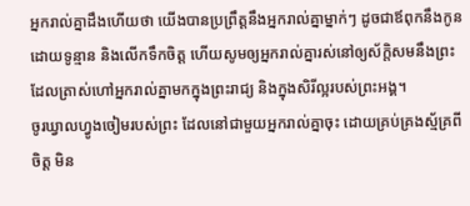អ្នករាល់គ្នាដឹងហើយថា យើងបានប្រព្រឹត្តនឹងអ្នករាល់គ្នាម្នាក់ៗ ដូចជាឪពុកនឹងកូន ដោយទូន្មាន និងលើកទឹកចិត្ត ហើយសូមឲ្យអ្នករាល់គ្នារស់នៅឲ្យស័ក្តិសមនឹងព្រះ ដែលត្រាស់ហៅអ្នករាល់គ្នាមកក្នុងព្រះរាជ្យ និងក្នុងសិរីល្អរបស់ព្រះអង្គ។
ចូរឃ្វាលហ្វូងចៀមរបស់ព្រះ ដែលនៅជាមួយអ្នករាល់គ្នាចុះ ដោយគ្រប់គ្រងស្ម័គ្រពីចិត្ត មិន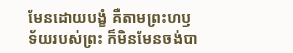មែនដោយបង្ខំ គឺតាមព្រះហឫទ័យរបស់ព្រះ ក៏មិនមែនចង់បា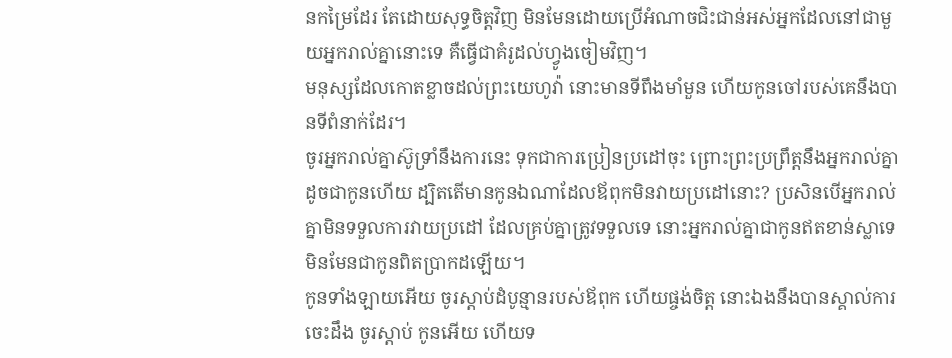នកម្រៃដែរ តែដោយសុទ្ធចិត្តវិញ មិនមែនដោយប្រើអំណាចជិះជាន់អស់អ្នកដែលនៅជាមួយអ្នករាល់គ្នានោះទេ គឺធ្វើជាគំរូដល់ហ្វូងចៀមវិញ។
មនុស្សដែលកោតខ្លាចដល់ព្រះយេហូវ៉ា នោះមានទីពឹងមាំមួន ហើយកូនចៅរបស់គេនឹងបានទីពំនាក់ដែរ។
ចូរអ្នករាល់គ្នាស៊ូទ្រាំនឹងការនេះ ទុកជាការប្រៀនប្រដៅចុះ ព្រោះព្រះប្រព្រឹត្តនឹងអ្នករាល់គ្នាដូចជាកូនហើយ ដ្បិតតើមានកូនឯណាដែលឪពុកមិនវាយប្រដៅនោះ? ប្រសិនបើអ្នករាល់គ្នាមិនទទួលការវាយប្រដៅ ដែលគ្រប់គ្នាត្រូវទទួលទេ នោះអ្នករាល់គ្នាជាកូនឥតខាន់ស្លាទេ មិនមែនជាកូនពិតប្រាកដឡើយ។
កូនទាំងឡាយអើយ ចូរស្តាប់ដំបូន្មានរបស់ឪពុក ហើយផ្ចង់ចិត្ត នោះឯងនឹងបានស្គាល់ការចេះដឹង ចូរស្តាប់ កូនអើយ ហើយទ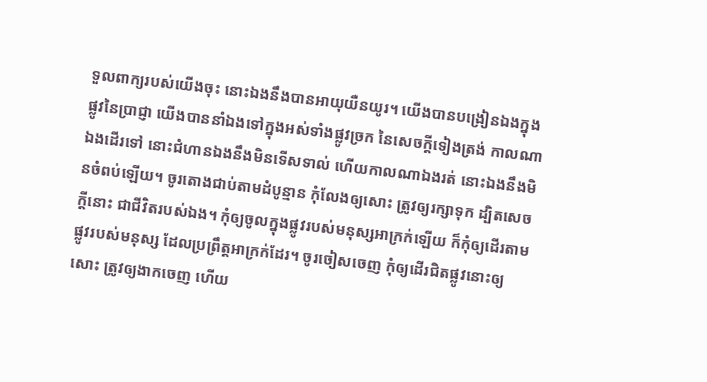ទួលពាក្យរបស់យើងចុះ នោះឯងនឹងបានអាយុយឺនយូរ។ យើងបានបង្រៀនឯងក្នុងផ្លូវនៃប្រាជ្ញា យើងបាននាំឯងទៅក្នុងអស់ទាំងផ្លូវច្រក នៃសេចក្ដីទៀងត្រង់ កាលណាឯងដើរទៅ នោះជំហានឯងនឹងមិនទើសទាល់ ហើយកាលណាឯងរត់ នោះឯងនឹងមិនចំពប់ឡើយ។ ចូរតោងជាប់តាមដំបូន្មាន កុំលែងឲ្យសោះ ត្រូវឲ្យរក្សាទុក ដ្បិតសេចក្ដីនោះ ជាជីវិតរបស់ឯង។ កុំឲ្យចូលក្នុងផ្លូវរបស់មនុស្សអាក្រក់ឡើយ ក៏កុំឲ្យដើរតាមផ្លូវរបស់មនុស្ស ដែលប្រព្រឹត្តអាក្រក់ដែរ។ ចូរចៀសចេញ កុំឲ្យដើរជិតផ្លូវនោះឲ្យសោះ ត្រូវឲ្យងាកចេញ ហើយ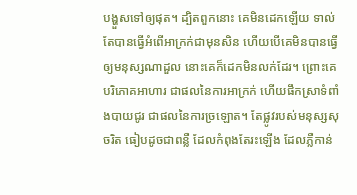បង្ហួសទៅឲ្យផុត។ ដ្បិតពួកនោះ គេមិនដេកឡើយ ទាល់តែបានធ្វើអំពើអាក្រក់ជាមុនសិន ហើយបើគេមិនបានធ្វើឲ្យមនុស្សណាដួល នោះគេក៏ដេកមិនលក់ដែរ។ ព្រោះគេបរិភោគអាហារ ជាផលនៃការអាក្រក់ ហើយផឹកស្រាទំពាំងបាយជូរ ជាផលនៃការច្រឡោត។ តែផ្លូវរបស់មនុស្សសុចរិត ធៀបដូចជាពន្លឺ ដែលកំពុងតែរះឡើង ដែលភ្លឺកាន់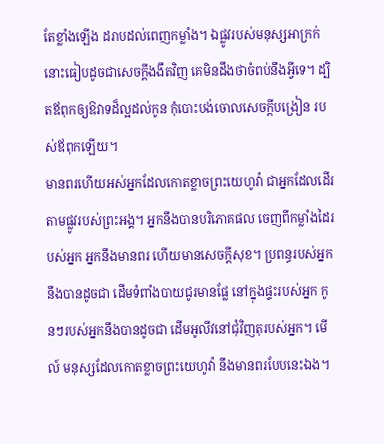តែខ្លាំងឡើង ដរាបដល់ពេញកម្លាំង។ ឯផ្លូវរបស់មនុស្សអាក្រក់ នោះធៀបដូចជាសេចក្ដីងងឹតវិញ គេមិនដឹងថាចំពប់នឹងអ្វីទេ។ ដ្បិតឪពុកឲ្យឱវាទដ៏ល្អដល់កូន កុំបោះបង់ចោលសេចក្ដីបង្រៀន របស់ឪពុកឡើយ។
មានពរហើយអស់អ្នកដែលកោតខ្លាចព្រះយេហូវ៉ា ជាអ្នកដែលដើរតាមផ្លូវរបស់ព្រះអង្គ។ អ្នកនឹងបានបរិភោគផល ចេញពីកម្លាំងដៃរបស់អ្នក អ្នកនឹងមានពរ ហើយមានសេចក្ដីសុខ។ ប្រពន្ធរបស់អ្នកនឹងបានដូចជា ដើមទំពាំងបាយជូរមានផ្លែ នៅក្នុងផ្ទះរបស់អ្នក កូនៗរបស់អ្នកនឹងបានដូចជា ដើមអូលីវនៅជុំវិញតុរបស់អ្នក។ មើល៍ មនុស្សដែលកោតខ្លាចព្រះយេហូវ៉ា នឹងមានពរបែបនេះឯង។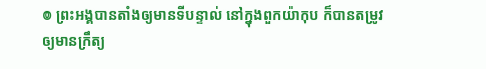៙ ព្រះអង្គបានតាំងឲ្យមានទីបន្ទាល់ នៅក្នុងពួកយ៉ាកុប ក៏បានតម្រូវឲ្យមានក្រឹត្យ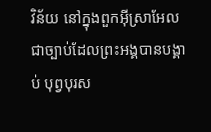វិន័យ នៅក្នុងពួកអ៊ីស្រាអែល ជាច្បាប់ដែលព្រះអង្គបានបង្គាប់ បុព្វបុរស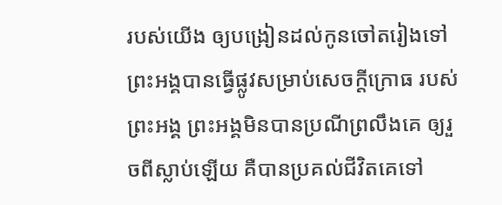របស់យើង ឲ្យបង្រៀនដល់កូនចៅតរៀងទៅ ព្រះអង្គបានធ្វើផ្លូវសម្រាប់សេចក្ដីក្រោធ របស់ព្រះអង្គ ព្រះអង្គមិនបានប្រណីព្រលឹងគេ ឲ្យរួចពីស្លាប់ឡើយ គឺបានប្រគល់ជីវិតគេទៅ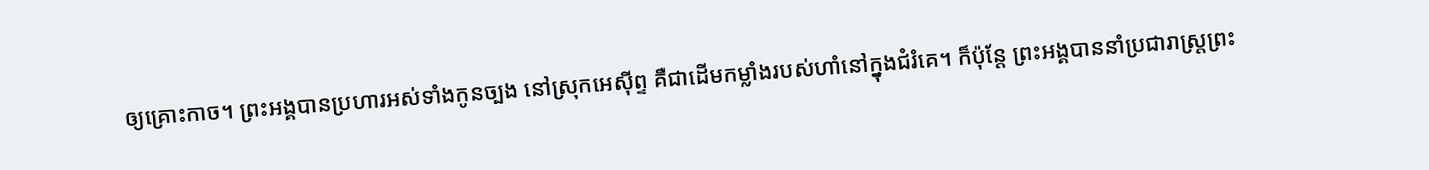ឲ្យគ្រោះកាច។ ព្រះអង្គបានប្រហារអស់ទាំងកូនច្បង នៅស្រុកអេស៊ីព្ទ គឺជាដើមកម្លាំងរបស់ហាំនៅក្នុងជំរំគេ។ ក៏ប៉ុន្ដែ ព្រះអង្គបាននាំប្រជារាស្ត្រព្រះ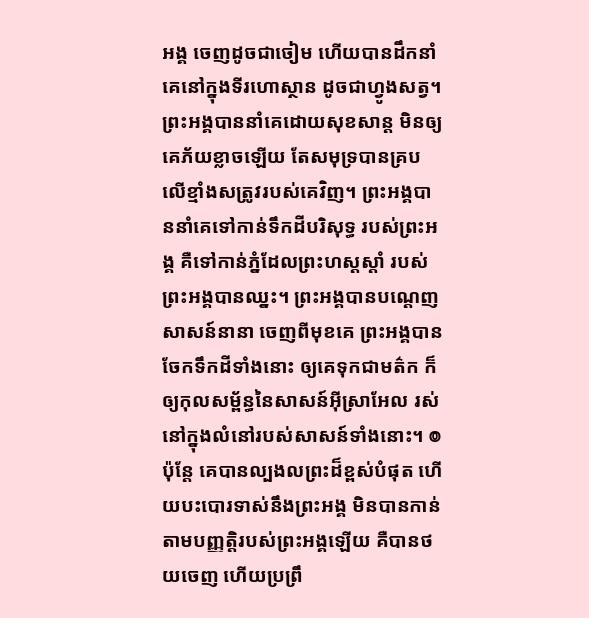អង្គ ចេញដូចជាចៀម ហើយបានដឹកនាំគេនៅក្នុងទីរហោស្ថាន ដូចជាហ្វូងសត្វ។ ព្រះអង្គបាននាំគេដោយសុខសាន្ត មិនឲ្យគេភ័យខ្លាចឡើយ តែសមុទ្របានគ្របលើខ្មាំងសត្រូវរបស់គេវិញ។ ព្រះអង្គបាននាំគេទៅកាន់ទឹកដីបរិសុទ្ធ របស់ព្រះអង្គ គឺទៅកាន់ភ្នំដែលព្រះហស្តស្តាំ របស់ព្រះអង្គបានឈ្នះ។ ព្រះអង្គបានបណ្តេញសាសន៍នានា ចេញពីមុខគេ ព្រះអង្គបានចែកទឹកដីទាំងនោះ ឲ្យគេទុកជាមត៌ក ក៏ឲ្យកុលសម្ព័ន្ធនៃសាសន៍អ៊ីស្រាអែល រស់នៅក្នុងលំនៅរបស់សាសន៍ទាំងនោះ។ ៙ ប៉ុន្តែ គេបានល្បងលព្រះដ៏ខ្ពស់បំផុត ហើយបះបោរទាស់នឹងព្រះអង្គ មិនបានកាន់តាមបញ្ញត្តិរបស់ព្រះអង្គឡើយ គឺបានថយចេញ ហើយប្រព្រឹ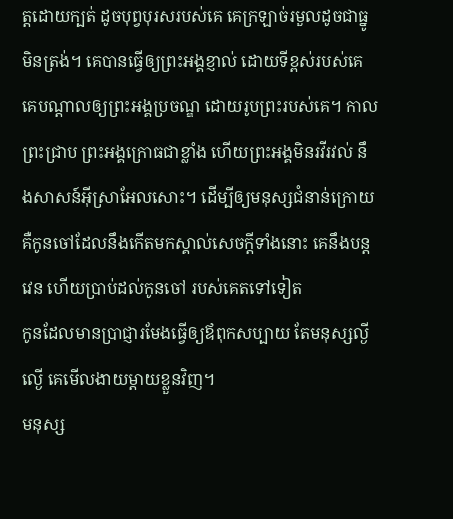ត្តដោយក្បត់ ដូចបុព្វបុរសរបស់គេ គេក្រឡាច់រមួលដូចជាធ្នូមិនត្រង់។ គេបានធ្វើឲ្យព្រះអង្គខ្ញាល់ ដោយទីខ្ពស់របស់គេ គេបណ្ដាលឲ្យព្រះអង្គប្រចណ្ឌ ដោយរូបព្រះរបស់គេ។ កាលព្រះជ្រាប ព្រះអង្គក្រោធជាខ្លាំង ហើយព្រះអង្គមិនរវីរវល់ នឹងសាសន៍អ៊ីស្រាអែលសោះ។ ដើម្បីឲ្យមនុស្សជំនាន់ក្រោយ គឺកូនចៅដែលនឹងកើតមកស្គាល់សេចក្ដីទាំងនោះ គេនឹងបន្តវេន ហើយប្រាប់ដល់កូនចៅ របស់គេតទៅទៀត
កូនដែលមានប្រាជ្ញារមែងធ្វើឲ្យឪពុកសប្បាយ តែមនុស្សល្ងីល្ងើ គេមើលងាយម្តាយខ្លួនវិញ។
មនុស្ស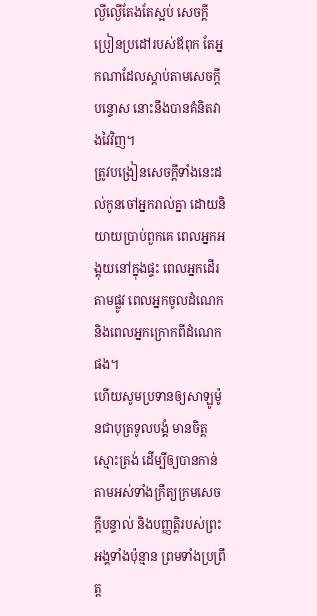ល្ងីល្ងើតែងតែស្អប់ សេចក្ដីប្រៀនប្រដៅរបស់ឪពុក តែអ្នកណាដែលស្តាប់តាមសេចក្ដីបន្ទោស នោះនឹងបានគំនិតវាងវៃវិញ។
ត្រូវបង្រៀនសេចក្ដីទាំងនេះដល់កូនចៅអ្នករាល់គ្នា ដោយនិយាយប្រាប់ពួកគេ ពេលអ្នកអង្គុយនៅក្នុងផ្ទះ ពេលអ្នកដើរតាមផ្លូវ ពេលអ្នកចូលដំណេក និងពេលអ្នកក្រោកពីដំណេកផង។
ហើយសូមប្រទានឲ្យសាឡូម៉ូនជាបុត្រទូលបង្គំ មានចិត្តស្មោះត្រង់ ដើម្បីឲ្យបានកាន់តាមអស់ទាំងក្រឹត្យក្រមសេចក្ដីបន្ទាល់ និងបញ្ញត្តិរបស់ព្រះអង្គទាំងប៉ុន្មាន ព្រមទាំងប្រព្រឹត្ត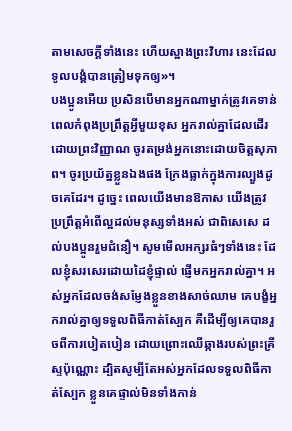តាមសេចក្ដីទាំងនេះ ហើយស្អាងព្រះវិហារ នេះដែលទូលបង្គំបានត្រៀមទុកឲ្យ»។
បងប្អូនអើយ ប្រសិនបើមានអ្នកណាម្នាក់ត្រូវគេទាន់ពេលកំពុងប្រព្រឹត្តអ្វីមួយខុស អ្នករាល់គ្នាដែលដើរដោយព្រះវិញ្ញាណ ចូរតម្រង់អ្នកនោះដោយចិត្តសុភាព។ ចូរប្រយ័ត្នខ្លួនឯងផង ក្រែងធ្លាក់ក្នុងការល្បួងដូចគេដែរ។ ដូច្នេះ ពេលយើងមានឱកាស យើងត្រូវប្រព្រឹត្តអំពើល្អដល់មនុស្សទាំងអស់ ជាពិសេសេ ដល់បងប្អូនរួមជំនឿ។ សូមមើលអក្សរធំៗទាំងនេះ ដែលខ្ញុំសរសេរដោយដៃខ្ញុំផ្ទាល់ ផ្ញើមកអ្នករាល់គ្នា។ អស់អ្នកដែលចង់សម្ញែងខ្លួនខាងសាច់ឈាម គេបង្ខំអ្នករាល់គ្នាឲ្យទទួលពិធីកាត់ស្បែក គឺដើម្បីឲ្យគេបានរួចពីការបៀតបៀន ដោយព្រោះឈើឆ្កាងរបស់ព្រះគ្រីស្ទប៉ុណ្ណោះ ដ្បិតសូម្បីតែអស់អ្នកដែលទទួលពិធីកាត់ស្បែក ខ្លួនគេផ្ទាល់មិនទាំងកាន់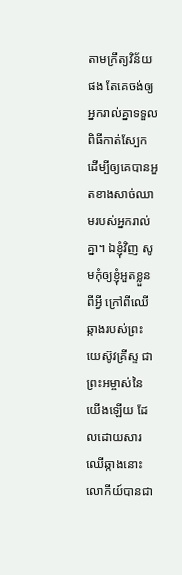តាមក្រឹត្យវិន័យផង តែគេចង់ឲ្យអ្នករាល់គ្នាទទួលពិធីកាត់ស្បែក ដើម្បីឲ្យគេបានអួតខាងសាច់ឈាមរបស់អ្នករាល់គ្នា។ ឯខ្ញុំវិញ សូមកុំឲ្យខ្ញុំអួតខ្លួនពីអ្វី ក្រៅពីឈើឆ្កាងរបស់ព្រះយេស៊ូវគ្រីស្ទ ជាព្រះអម្ចាស់នៃយើងឡើយ ដែលដោយសារឈើឆ្កាងនោះ លោកីយ៍បានជា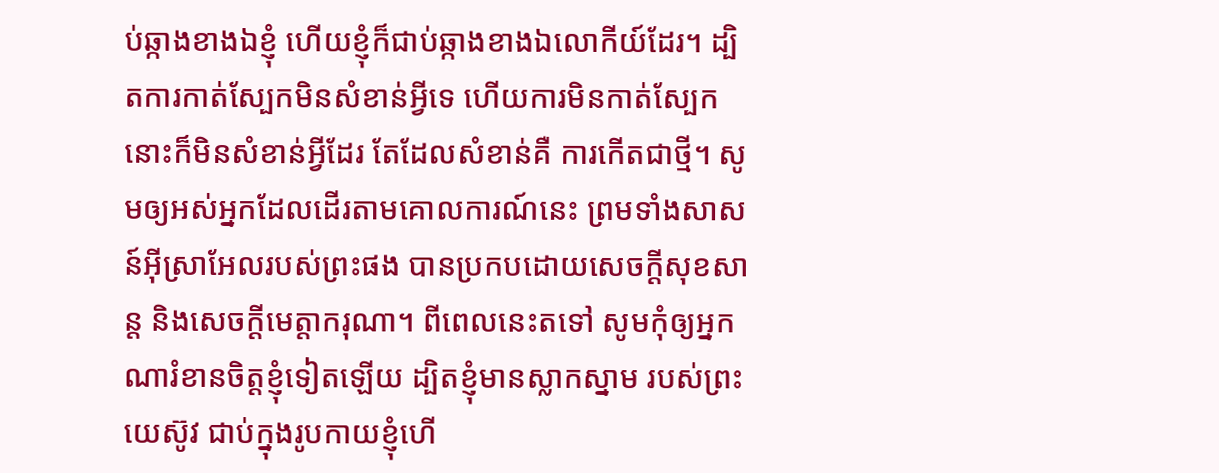ប់ឆ្កាងខាងឯខ្ញុំ ហើយខ្ញុំក៏ជាប់ឆ្កាងខាងឯលោកីយ៍ដែរ។ ដ្បិតការកាត់ស្បែកមិនសំខាន់អ្វីទេ ហើយការមិនកាត់ស្បែក នោះក៏មិនសំខាន់អ្វីដែរ តែដែលសំខាន់គឺ ការកើតជាថ្មី។ សូមឲ្យអស់អ្នកដែលដើរតាមគោលការណ៍នេះ ព្រមទាំងសាសន៍អ៊ីស្រាអែលរបស់ព្រះផង បានប្រកបដោយសេចក្ដីសុខសាន្ត និងសេចក្ដីមេត្តាករុណា។ ពីពេលនេះតទៅ សូមកុំឲ្យអ្នកណារំខានចិត្តខ្ញុំទៀតឡើយ ដ្បិតខ្ញុំមានស្លាកស្នាម របស់ព្រះយេស៊ូវ ជាប់ក្នុងរូបកាយខ្ញុំហើ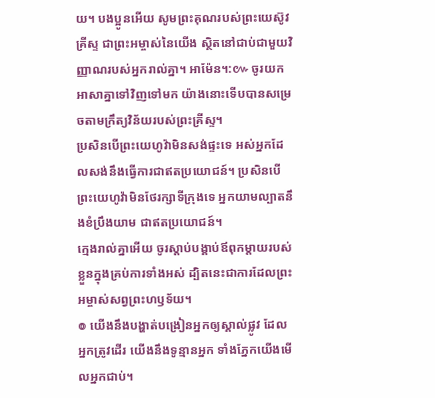យ។ បងប្អូនអើយ សូមព្រះគុណរបស់ព្រះយេស៊ូវគ្រីស្ទ ជាព្រះអម្ចាស់នៃយើង ស្ថិតនៅជាប់ជាមួយវិញ្ញាណរបស់អ្នករាល់គ្នា។ អាម៉ែន។:៚ ចូរយកអាសាគ្នាទៅវិញទៅមក យ៉ាងនោះទើបបានសម្រេចតាមក្រឹត្យវិន័យរបស់ព្រះគ្រីស្ទ។
ប្រសិនបើព្រះយេហូវ៉ាមិនសង់ផ្ទះទេ អស់អ្នកដែលសង់នឹងធ្វើការជាឥតប្រយោជន៍។ ប្រសិនបើព្រះយេហូវ៉ាមិនថែរក្សាទីក្រុងទេ អ្នកយាមល្បាតនឹងខំប្រឹងយាម ជាឥតប្រយោជន៍។
ក្មេងរាល់គ្នាអើយ ចូរស្តាប់បង្គាប់ឪពុកម្តាយរបស់ខ្លួនក្នុងគ្រប់ការទាំងអស់ ដ្បិតនេះជាការដែលព្រះអម្ចាស់សព្វព្រះហឫទ័យ។
៙ យើងនឹងបង្ហាត់បង្រៀនអ្នកឲ្យស្គាល់ផ្លូវ ដែលអ្នកត្រូវដើរ យើងនឹងទូន្មានអ្នក ទាំងភ្នែកយើងមើលអ្នកជាប់។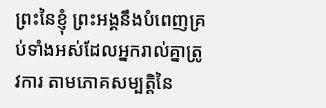ព្រះនៃខ្ញុំ ព្រះអង្គនឹងបំពេញគ្រប់ទាំងអស់ដែលអ្នករាល់គ្នាត្រូវការ តាមភោគសម្បត្តិនៃ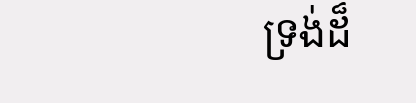ទ្រង់ដ៏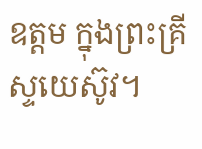ឧត្តម ក្នុងព្រះគ្រីស្ទយេស៊ូវ។